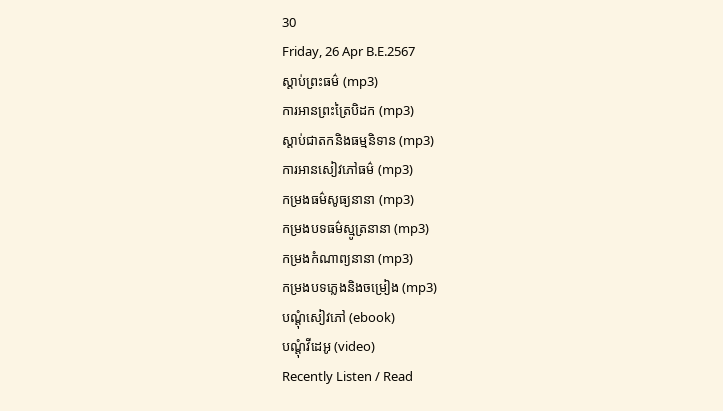30
Friday, 26 Apr B.E.2567
ស្តាប់ព្រះធម៌ (mp3)
ការអានព្រះត្រៃបិដក (mp3)
ស្តាប់ជាតកនិងធម្មនិទាន (mp3)
ការអានសៀវភៅធម៌ (mp3)
កម្រងធម៌សូធ្យនានា (mp3)
កម្រងបទធម៌ស្មូត្រនានា (mp3)
កម្រងកំណាព្យនានា (mp3)
កម្រងបទភ្លេងនិងចម្រៀង (mp3)
បណ្តុំសៀវភៅ (ebook)
បណ្តុំវីដេអូ (video)
Recently Listen / Read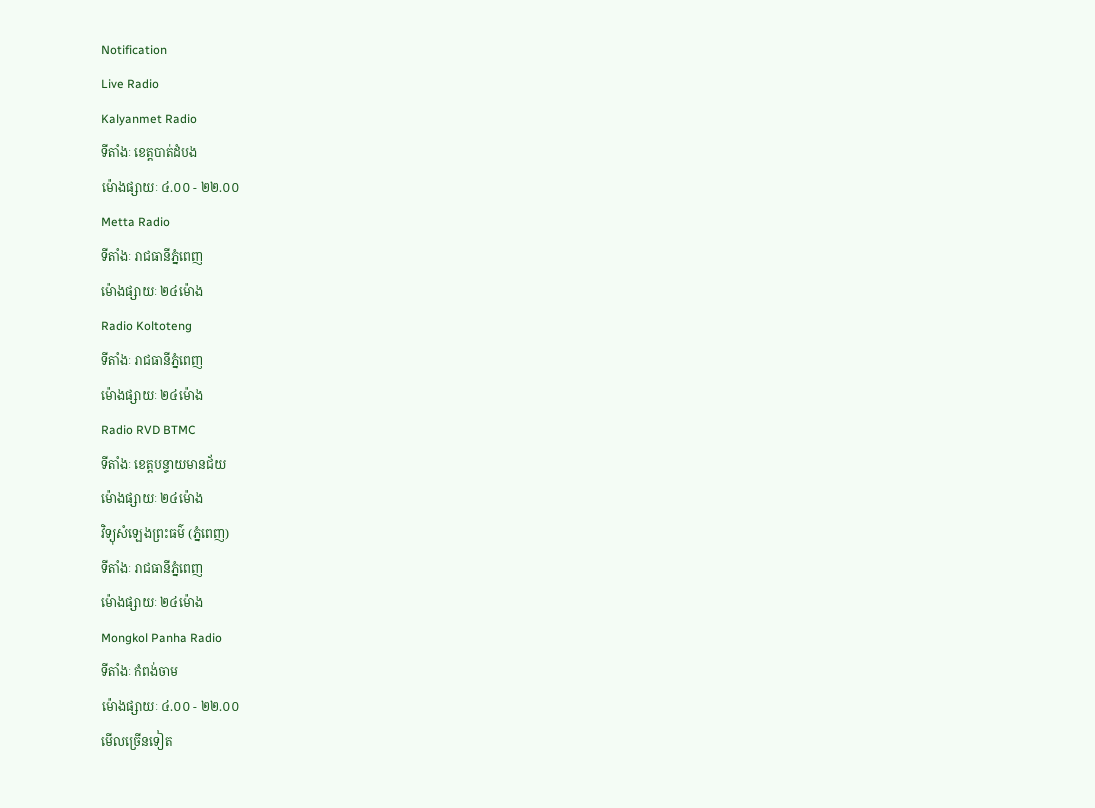Notification
Live Radio
Kalyanmet Radio
ទីតាំងៈ ខេត្តបាត់ដំបង
ម៉ោងផ្សាយៈ ៤.០០ - ២២.០០
Metta Radio
ទីតាំងៈ រាជធានីភ្នំពេញ
ម៉ោងផ្សាយៈ ២៤ម៉ោង
Radio Koltoteng
ទីតាំងៈ រាជធានីភ្នំពេញ
ម៉ោងផ្សាយៈ ២៤ម៉ោង
Radio RVD BTMC
ទីតាំងៈ ខេត្តបន្ទាយមានជ័យ
ម៉ោងផ្សាយៈ ២៤ម៉ោង
វិទ្យុសំឡេងព្រះធម៌ (ភ្នំពេញ)
ទីតាំងៈ រាជធានីភ្នំពេញ
ម៉ោងផ្សាយៈ ២៤ម៉ោង
Mongkol Panha Radio
ទីតាំងៈ កំពង់ចាម
ម៉ោងផ្សាយៈ ៤.០០ - ២២.០០
មើលច្រើនទៀត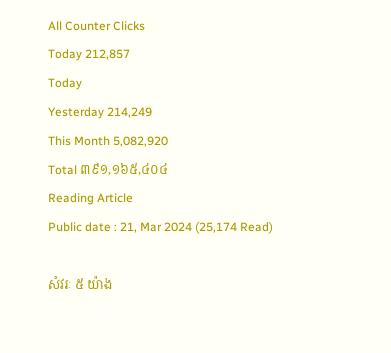All Counter Clicks
Today 212,857
Today
Yesterday 214,249
This Month 5,082,920
Total ៣៩១,១៦៥,៤០៤
Reading Article
Public date : 21, Mar 2024 (25,174 Read)

សំវរៈ ៥ យ៉ាង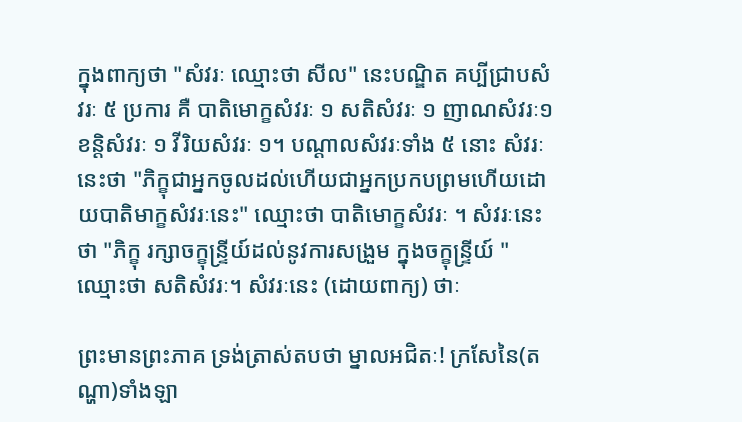ក្នុងពាក្យថា "សំវរៈ ឈ្មោះថា សីល" នេះបណ្ឌិត គប្បីជ្រាបសំវរៈ ៥ ប្រការ គឺ បាតិមោក្ខសំវរៈ ១ សតិសំវរៈ ១ ញាណសំវរៈ១ ខន្តិសំវរៈ ១ វីរិយសំវរៈ ១។ បណ្ដាលសំវរៈទាំង ៥ នោះ សំវរៈនេះថា "ភិក្ខុជាអ្នកចូលដល់ហើយជាអ្នកប្រកបព្រមហើយដោយបាតិមាក្ខសំវរៈនេះ" ឈ្មោះថា បាតិមោក្ខសំវរៈ ។ សំវរៈនេះថា "ភិក្ខុ រក្សាចក្ខុន្ទ្រីយ៍ដល់នូវការសង្រួម ក្នុងចក្ខុន្ទ្រីយ៍ " ឈ្មោះថា សតិសំវរៈ។ សំវរៈនេះ (ដោយពាក្យ) ថាៈ

ព្រះមានព្រះភាគ ទ្រង់ត្រាស់តបថា ម្នាលអជិតៈ! ក្រសែនៃ(តណ្ហា)ទាំងឡា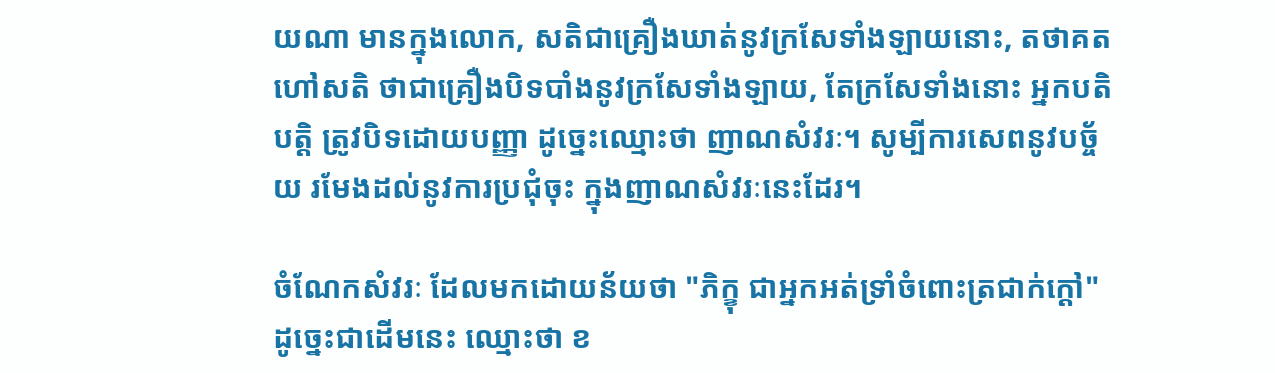យណា មានក្នុងលោក, សតិជាគ្រឿងឃាត់នូវក្រសែទាំងឡាយនោះ, តថាគត ហៅសតិ ថាជាគ្រឿងបិទបាំងនូវក្រសែទាំងឡាយ, តែក្រសែទាំងនោះ អ្នកបតិបត្តិ ត្រូវបិទដោយបញ្ញា ដូច្នេះឈ្មោះថា ញាណសំវរៈ។ សូម្បីការសេពនូវបច្ច័យ រមែងដល់នូវការប្រជុំចុះ ក្នុងញាណសំវរៈនេះដែរ។

ចំណែកសំវរៈ ដែលមកដោយន័យថា "ភិក្ខុ ជាអ្នកអត់ទ្រាំចំពោះត្រជាក់ក្ដៅ" ដូច្នេះជាដើមនេះ ឈ្មោះថា ខ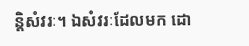ន្តិសំវរៈ។ ឯសំវរៈដែលមក ដោ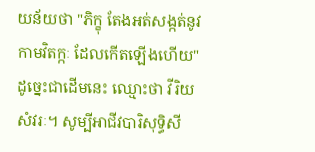យន័យថា "ភិក្ខុ តែងអត់សង្កត់នូវកាមវិតក្កៈ ដែលកើតឡើងហើយ" ដូច្នេះជាដើមនេះ ឈ្មោះថា វីរិយសំវរៈ។ សូម្បីអាជីវបារិសុទ្ធិសី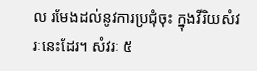ល រមែងដល់នូវការប្រជុំចុះ ក្នុងវីរិយសំវរៈនេះដែរ។ សំវរៈ ៥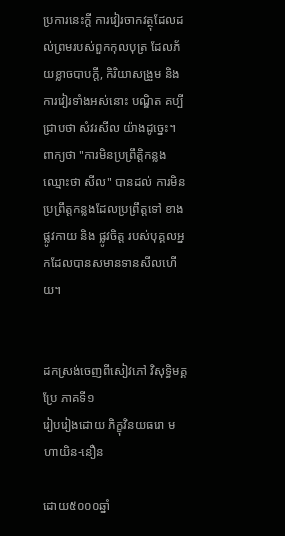ប្រការនេះក្ដី ការវៀរចាកវត្ថុដែលដល់ព្រមរបស់ពួកកុលបុត្រ ដែលភ័យខ្លាចបាបក្ដី, កិរិយាសង្រួម និង ការវៀរទាំងអស់នោះ បណ្ឌិត គប្បីជ្រាបថា សំវរសីល យ៉ាងដូច្នេះ។ ពាក្យថា "ការមិនប្រព្រឹត្តិកន្លង ឈ្មោះថា សីល" បានដល់ ការមិនប្រព្រឹត្តកន្លងដែលប្រព្រឹត្តទៅ ខាងផ្លូវកាយ និង ផ្លូវចិត្ត របស់បុគ្គលអ្នកដែលបានសមានទានសីលហើយ។


ដកស្រង់ចេញពីសៀវភៅ វិសុទ្ធិមគ្គប្រែ ភាគទី១
រៀបរៀងដោយ ភិក្ខុវិនយធរោ មហាយិន-នឿន

ដោយ៥០០០ឆ្នាំ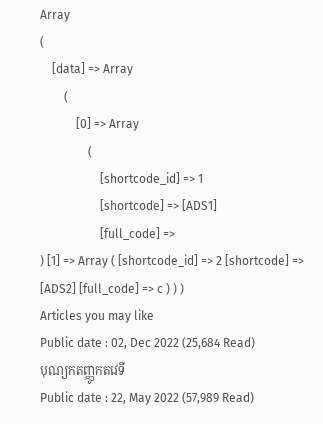Array
(
    [data] => Array
        (
            [0] => Array
                (
                    [shortcode_id] => 1
                    [shortcode] => [ADS1]
                    [full_code] =>
) [1] => Array ( [shortcode_id] => 2 [shortcode] => [ADS2] [full_code] => c ) ) )
Articles you may like
Public date : 02, Dec 2022 (25,684 Read)
បុណ្យកតញ្ញូកតវេទី
Public date : 22, May 2022 (57,989 Read)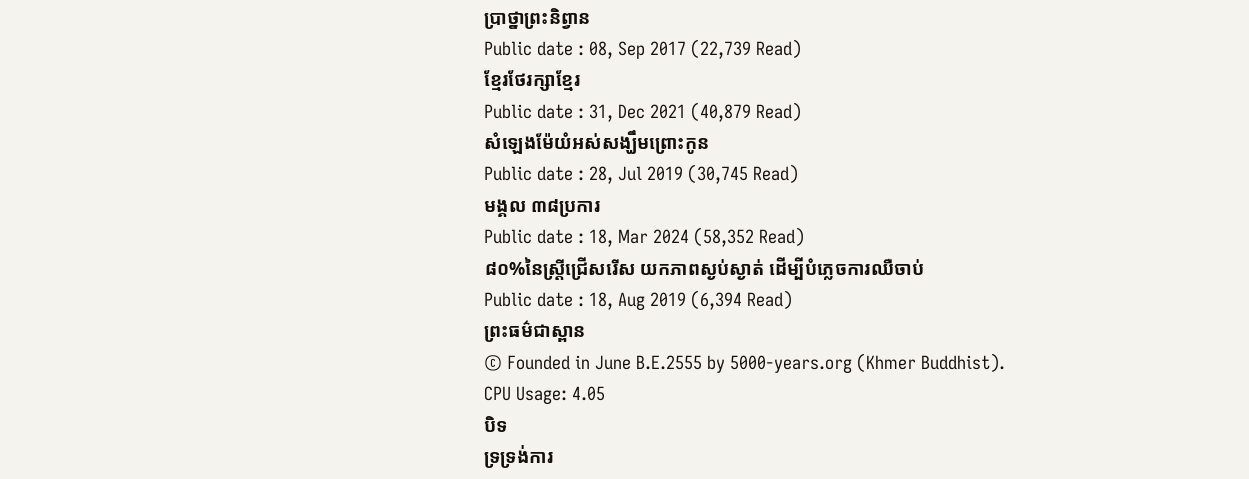ប្រាថ្នាព្រះនិព្វាន
Public date : 08, Sep 2017 (22,739 Read)
ខ្មែរថែរក្សាខ្មែរ
Public date : 31, Dec 2021 (40,879 Read)
សំឡេងម៉ែយំអស់សង្ឃឹមព្រោះកូន
Public date : 28, Jul 2019 (30,745 Read)
មង្គល ៣៨ប្រការ
Public date : 18, Mar 2024 (58,352 Read)
៨០%នៃស្ត្រីជ្រើសរើស យកភាពស្ងប់ស្ងាត់ ដើម្បីបំភ្លេចការឈឺចាប់
Public date : 18, Aug 2019 (6,394 Read)
ព្រះធម៌ជាស្ពាន
© Founded in June B.E.2555 by 5000-years.org (Khmer Buddhist).
CPU Usage: 4.05
បិទ
ទ្រទ្រង់ការ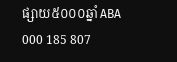ផ្សាយ៥០០០ឆ្នាំ ABA 000 185 807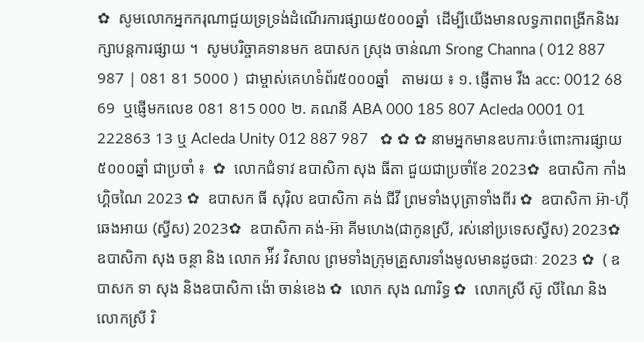✿  សូមលោកអ្នកករុណាជួយទ្រទ្រង់ដំណើរការផ្សាយ៥០០០ឆ្នាំ  ដើម្បីយើងមានលទ្ធភាពពង្រីកនិងរក្សាបន្តការផ្សាយ ។  សូមបរិច្ចាគទានមក ឧបាសក ស្រុង ចាន់ណា Srong Channa ( 012 887 987 | 081 81 5000 )  ជាម្ចាស់គេហទំព័រ៥០០០ឆ្នាំ   តាមរយ ៖ ១. ផ្ញើតាម វីង acc: 0012 68 69  ឬផ្ញើមកលេខ 081 815 000 ២. គណនី ABA 000 185 807 Acleda 0001 01 222863 13 ឬ Acleda Unity 012 887 987   ✿ ✿ ✿ នាមអ្នកមានឧបការៈចំពោះការផ្សាយ៥០០០ឆ្នាំ ជាប្រចាំ ៖  ✿  លោកជំទាវ ឧបាសិកា សុង ធីតា ជួយជាប្រចាំខែ 2023✿  ឧបាសិកា កាំង ហ្គិចណៃ 2023 ✿  ឧបាសក ធី សុរ៉ិល ឧបាសិកា គង់ ជីវី ព្រមទាំងបុត្រាទាំងពីរ ✿  ឧបាសិកា អ៊ា-ហុី ឆេងអាយ (ស្វីស) 2023✿  ឧបាសិកា គង់-អ៊ា គីមហេង(ជាកូនស្រី, រស់នៅប្រទេសស្វីស) 2023✿  ឧបាសិកា សុង ចន្ថា និង លោក អ៉ីវ វិសាល ព្រមទាំងក្រុមគ្រួសារទាំងមូលមានដូចជាៈ 2023 ✿  ( ឧបាសក ទា សុង និងឧបាសិកា ង៉ោ ចាន់ខេង ✿  លោក សុង ណារិទ្ធ ✿  លោកស្រី ស៊ូ លីណៃ និង លោកស្រី រិ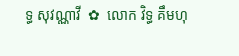ទ្ធ សុវណ្ណាវី  ✿  លោក វិទ្ធ គឹមហុ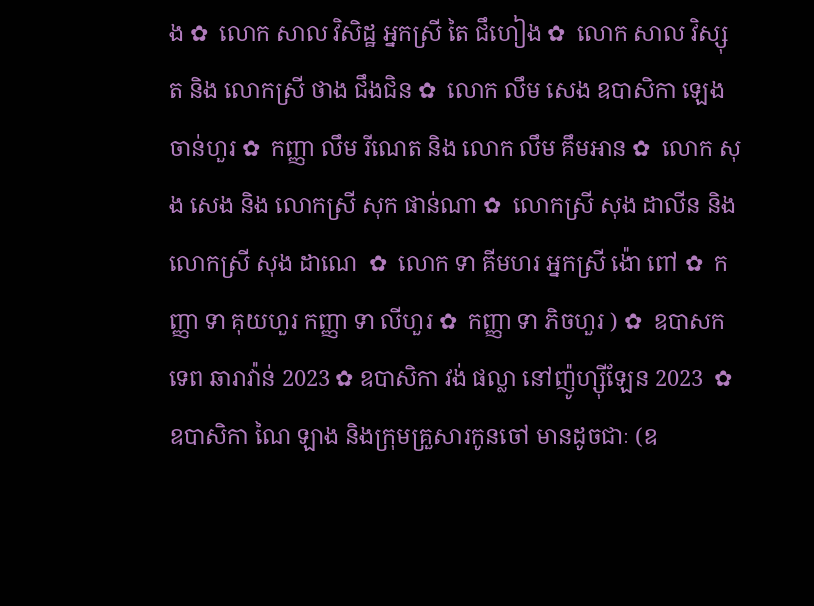ង ✿  លោក សាល វិសិដ្ឋ អ្នកស្រី តៃ ជឹហៀង ✿  លោក សាល វិស្សុត និង លោកស្រី ថាង ជឹងជិន ✿  លោក លឹម សេង ឧបាសិកា ឡេង ចាន់ហួរ ✿  កញ្ញា លឹម រីណេត និង លោក លឹម គឹមអាន ✿  លោក សុង សេង និង លោកស្រី សុក ផាន់ណា ✿  លោកស្រី សុង ដាលីន និង លោកស្រី សុង ដាណេ  ✿  លោក ទា គីមហរ អ្នកស្រី ង៉ោ ពៅ ✿  កញ្ញា ទា គុយហួរ កញ្ញា ទា លីហួរ ✿  កញ្ញា ទា ភិចហួរ ) ✿  ឧបាសក ទេព ឆារាវ៉ាន់ 2023 ✿ ឧបាសិកា វង់ ផល្លា នៅញ៉ូហ្ស៊ីឡែន 2023  ✿ ឧបាសិកា ណៃ ឡាង និងក្រុមគ្រួសារកូនចៅ មានដូចជាៈ (ឧ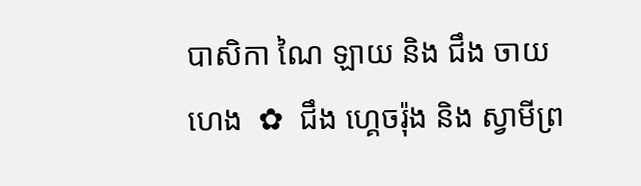បាសិកា ណៃ ឡាយ និង ជឹង ចាយហេង  ✿  ជឹង ហ្គេចរ៉ុង និង ស្វាមីព្រ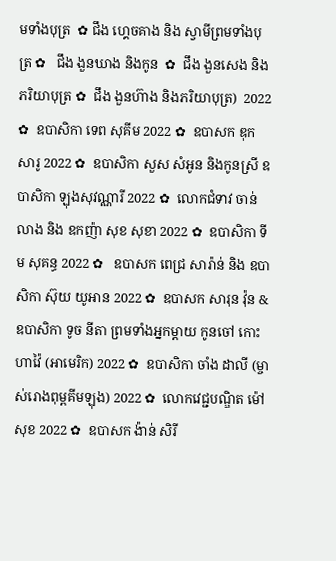មទាំងបុត្រ  ✿ ជឹង ហ្គេចគាង និង ស្វាមីព្រមទាំងបុត្រ ✿   ជឹង ងួនឃាង និងកូន  ✿  ជឹង ងួនសេង និងភរិយាបុត្រ ✿  ជឹង ងួនហ៊ាង និងភរិយាបុត្រ)  2022 ✿  ឧបាសិកា ទេព សុគីម 2022 ✿  ឧបាសក ឌុក សារូ 2022 ✿  ឧបាសិកា សួស សំអូន និងកូនស្រី ឧបាសិកា ឡុងសុវណ្ណារី 2022 ✿  លោកជំទាវ ចាន់ លាង និង ឧកញ៉ា សុខ សុខា 2022 ✿  ឧបាសិកា ទីម សុគន្ធ 2022 ✿   ឧបាសក ពេជ្រ សារ៉ាន់ និង ឧបាសិកា ស៊ុយ យូអាន 2022 ✿  ឧបាសក សារុន វ៉ុន & ឧបាសិកា ទូច នីតា ព្រមទាំងអ្នកម្តាយ កូនចៅ កោះហាវ៉ៃ (អាមេរិក) 2022 ✿  ឧបាសិកា ចាំង ដាលី (ម្ចាស់រោងពុម្ពគីមឡុង) 2022 ✿  លោកវេជ្ជបណ្ឌិត ម៉ៅ សុខ 2022 ✿  ឧបាសក ង៉ាន់ សិរី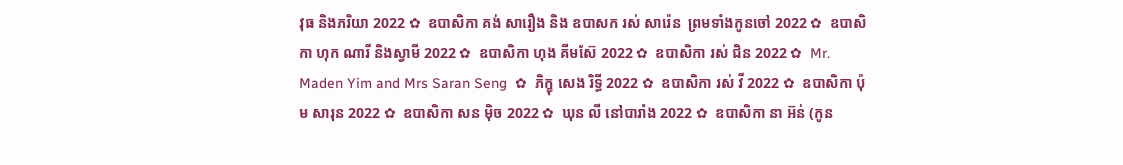វុធ និងភរិយា 2022 ✿  ឧបាសិកា គង់ សារឿង និង ឧបាសក រស់ សារ៉េន  ព្រមទាំងកូនចៅ 2022 ✿  ឧបាសិកា ហុក ណារី និងស្វាមី 2022 ✿  ឧបាសិកា ហុង គីមស៊ែ 2022 ✿  ឧបាសិកា រស់ ជិន 2022 ✿  Mr. Maden Yim and Mrs Saran Seng  ✿  ភិក្ខុ សេង រិទ្ធី 2022 ✿  ឧបាសិកា រស់ វី 2022 ✿  ឧបាសិកា ប៉ុម សារុន 2022 ✿  ឧបាសិកា សន ម៉ិច 2022 ✿  ឃុន លី នៅបារាំង 2022 ✿  ឧបាសិកា នា អ៊ន់ (កូន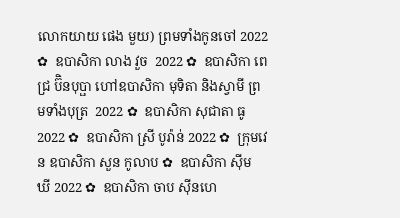លោកយាយ ផេង មួយ) ព្រមទាំងកូនចៅ 2022 ✿  ឧបាសិកា លាង វួច  2022 ✿  ឧបាសិកា ពេជ្រ ប៊ិនបុប្ផា ហៅឧបាសិកា មុទិតា និងស្វាមី ព្រមទាំងបុត្រ  2022 ✿  ឧបាសិកា សុជាតា ធូ  2022 ✿  ឧបាសិកា ស្រី បូរ៉ាន់ 2022 ✿  ក្រុមវេន ឧបាសិកា សួន កូលាប ✿  ឧបាសិកា ស៊ីម ឃី 2022 ✿  ឧបាសិកា ចាប ស៊ីនហេ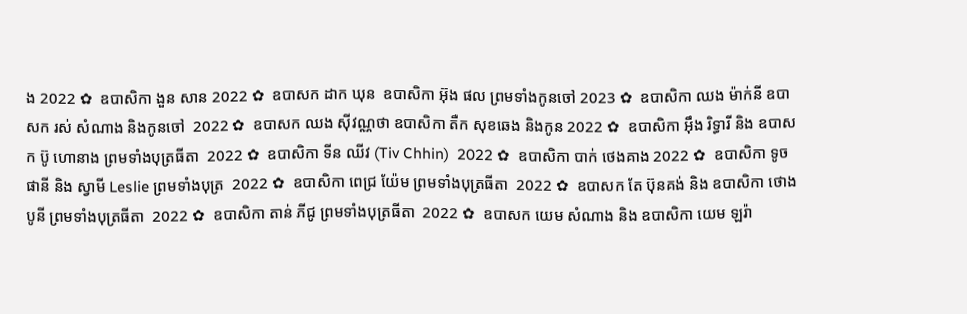ង 2022 ✿  ឧបាសិកា ងួន សាន 2022 ✿  ឧបាសក ដាក ឃុន  ឧបាសិកា អ៊ុង ផល ព្រមទាំងកូនចៅ 2023 ✿  ឧបាសិកា ឈង ម៉ាក់នី ឧបាសក រស់ សំណាង និងកូនចៅ  2022 ✿  ឧបាសក ឈង សុីវណ្ណថា ឧបាសិកា តឺក សុខឆេង និងកូន 2022 ✿  ឧបាសិកា អុឹង រិទ្ធារី និង ឧបាសក ប៊ូ ហោនាង ព្រមទាំងបុត្រធីតា  2022 ✿  ឧបាសិកា ទីន ឈីវ (Tiv Chhin)  2022 ✿  ឧបាសិកា បាក់ ថេងគាង 2022 ✿  ឧបាសិកា ទូច ផានី និង ស្វាមី Leslie ព្រមទាំងបុត្រ  2022 ✿  ឧបាសិកា ពេជ្រ យ៉ែម ព្រមទាំងបុត្រធីតា  2022 ✿  ឧបាសក តែ ប៊ុនគង់ និង ឧបាសិកា ថោង បូនី ព្រមទាំងបុត្រធីតា  2022 ✿  ឧបាសិកា តាន់ ភីជូ ព្រមទាំងបុត្រធីតា  2022 ✿  ឧបាសក យេម សំណាង និង ឧបាសិកា យេម ឡរ៉ា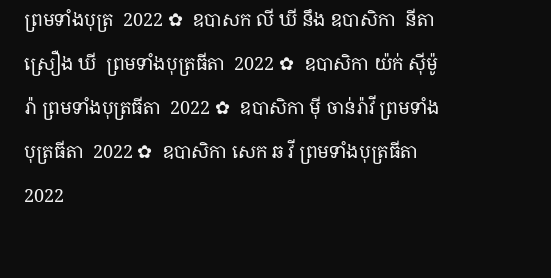ព្រមទាំងបុត្រ  2022 ✿  ឧបាសក លី ឃី នឹង ឧបាសិកា  នីតា ស្រឿង ឃី  ព្រមទាំងបុត្រធីតា  2022 ✿  ឧបាសិកា យ៉ក់ សុីម៉ូរ៉ា ព្រមទាំងបុត្រធីតា  2022 ✿  ឧបាសិកា មុី ចាន់រ៉ាវី ព្រមទាំងបុត្រធីតា  2022 ✿  ឧបាសិកា សេក ឆ វី ព្រមទាំងបុត្រធីតា  2022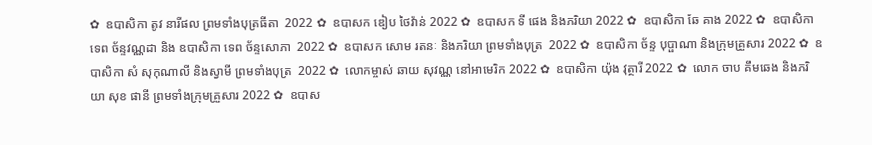✿  ឧបាសិកា តូវ នារីផល ព្រមទាំងបុត្រធីតា  2022 ✿  ឧបាសក ឌៀប ថៃវ៉ាន់ 2022 ✿  ឧបាសក ទី ផេង និងភរិយា 2022 ✿  ឧបាសិកា ឆែ គាង 2022 ✿  ឧបាសិកា ទេព ច័ន្ទវណ្ណដា និង ឧបាសិកា ទេព ច័ន្ទសោភា  2022 ✿  ឧបាសក សោម រតនៈ និងភរិយា ព្រមទាំងបុត្រ  2022 ✿  ឧបាសិកា ច័ន្ទ បុប្ផាណា និងក្រុមគ្រួសារ 2022 ✿  ឧបាសិកា សំ សុកុណាលី និងស្វាមី ព្រមទាំងបុត្រ  2022 ✿  លោកម្ចាស់ ឆាយ សុវណ្ណ នៅអាមេរិក 2022 ✿  ឧបាសិកា យ៉ុង វុត្ថារី 2022 ✿  លោក ចាប គឹមឆេង និងភរិយា សុខ ផានី ព្រមទាំងក្រុមគ្រួសារ 2022 ✿  ឧបាស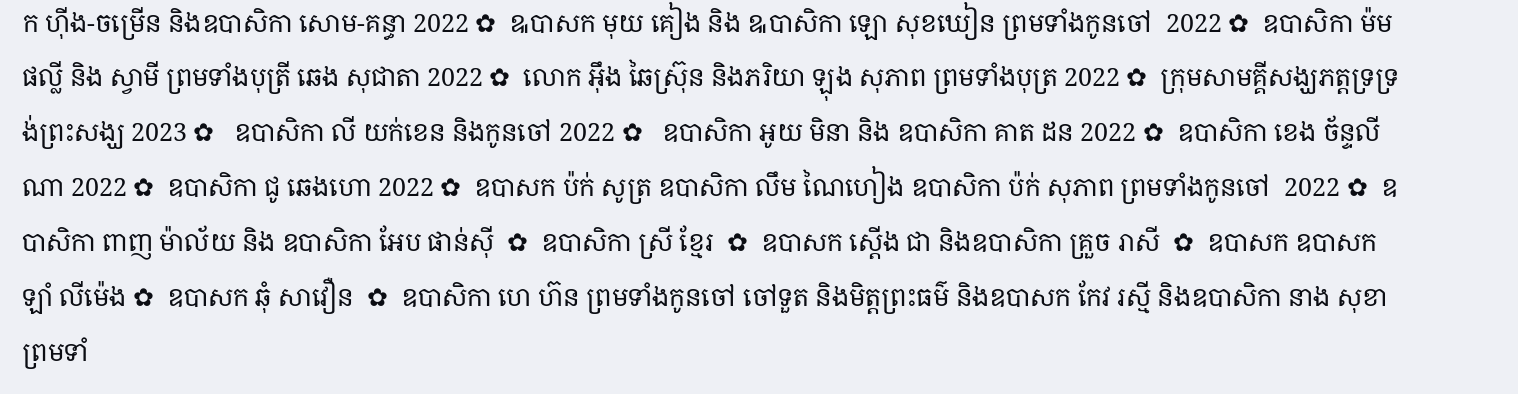ក ហ៊ីង-ចម្រើន និងឧបាសិកា សោម-គន្ធា 2022 ✿  ឩបាសក មុយ គៀង និង ឩបាសិកា ឡោ សុខឃៀន ព្រមទាំងកូនចៅ  2022 ✿  ឧបាសិកា ម៉ម ផល្លី និង ស្វាមី ព្រមទាំងបុត្រី ឆេង សុជាតា 2022 ✿  លោក អ៊ឹង ឆៃស្រ៊ុន និងភរិយា ឡុង សុភាព ព្រមទាំងបុត្រ 2022 ✿  ក្រុមសាមគ្គីសង្ឃភត្តទ្រទ្រង់ព្រះសង្ឃ 2023 ✿   ឧបាសិកា លី យក់ខេន និងកូនចៅ 2022 ✿   ឧបាសិកា អូយ មិនា និង ឧបាសិកា គាត ដន 2022 ✿  ឧបាសិកា ខេង ច័ន្ទលីណា 2022 ✿  ឧបាសិកា ជូ ឆេងហោ 2022 ✿  ឧបាសក ប៉ក់ សូត្រ ឧបាសិកា លឹម ណៃហៀង ឧបាសិកា ប៉ក់ សុភាព ព្រមទាំងកូនចៅ  2022 ✿  ឧបាសិកា ពាញ ម៉ាល័យ និង ឧបាសិកា អែប ផាន់ស៊ី  ✿  ឧបាសិកា ស្រី ខ្មែរ  ✿  ឧបាសក ស្តើង ជា និងឧបាសិកា គ្រួច រាសី  ✿  ឧបាសក ឧបាសក ឡាំ លីម៉េង ✿  ឧបាសក ឆុំ សាវឿន  ✿  ឧបាសិកា ហេ ហ៊ន ព្រមទាំងកូនចៅ ចៅទួត និងមិត្តព្រះធម៌ និងឧបាសក កែវ រស្មី និងឧបាសិកា នាង សុខា ព្រមទាំ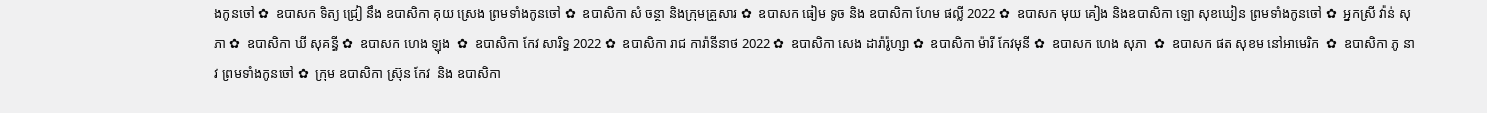ងកូនចៅ ✿  ឧបាសក ទិត្យ ជ្រៀ នឹង ឧបាសិកា គុយ ស្រេង ព្រមទាំងកូនចៅ ✿  ឧបាសិកា សំ ចន្ថា និងក្រុមគ្រួសារ ✿  ឧបាសក ធៀម ទូច និង ឧបាសិកា ហែម ផល្លី 2022 ✿  ឧបាសក មុយ គៀង និងឧបាសិកា ឡោ សុខឃៀន ព្រមទាំងកូនចៅ ✿  អ្នកស្រី វ៉ាន់ សុភា ✿  ឧបាសិកា ឃី សុគន្ធី ✿  ឧបាសក ហេង ឡុង  ✿  ឧបាសិកា កែវ សារិទ្ធ 2022 ✿  ឧបាសិកា រាជ ការ៉ានីនាថ 2022 ✿  ឧបាសិកា សេង ដារ៉ារ៉ូហ្សា ✿  ឧបាសិកា ម៉ារី កែវមុនី ✿  ឧបាសក ហេង សុភា  ✿  ឧបាសក ផត សុខម នៅអាមេរិក  ✿  ឧបាសិកា ភូ នាវ ព្រមទាំងកូនចៅ ✿  ក្រុម ឧបាសិកា ស្រ៊ុន កែវ  និង ឧបាសិកា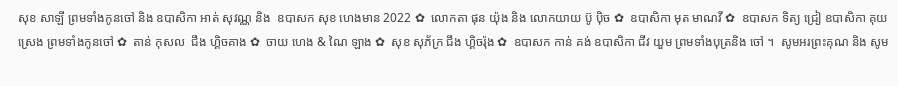សុខ សាឡី ព្រមទាំងកូនចៅ និង ឧបាសិកា អាត់ សុវណ្ណ និង  ឧបាសក សុខ ហេងមាន 2022 ✿  លោកតា ផុន យ៉ុង និង លោកយាយ ប៊ូ ប៉ិច ✿  ឧបាសិកា មុត មាណវី ✿  ឧបាសក ទិត្យ ជ្រៀ ឧបាសិកា គុយ ស្រេង ព្រមទាំងកូនចៅ ✿  តាន់ កុសល  ជឹង ហ្គិចគាង ✿  ចាយ ហេង & ណៃ ឡាង ✿  សុខ សុភ័ក្រ ជឹង ហ្គិចរ៉ុង ✿  ឧបាសក កាន់ គង់ ឧបាសិកា ជីវ យួម ព្រមទាំងបុត្រនិង ចៅ ។  សូមអរព្រះគុណ និង សូម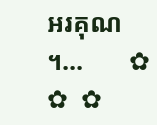អរគុណ ។...       ✿  ✿  ✿